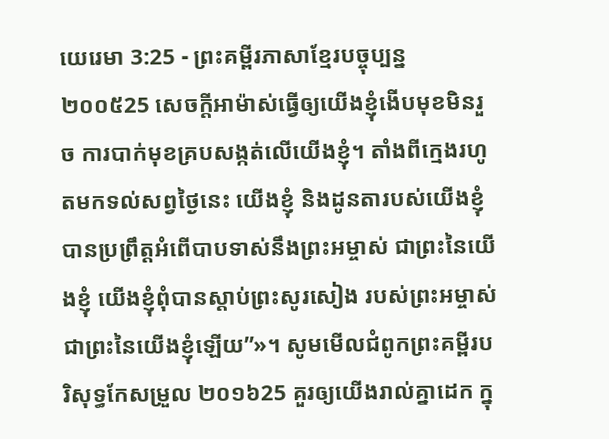យេរេមា 3:25 - ព្រះគម្ពីរភាសាខ្មែរបច្ចុប្បន្ន ២០០៥25 សេចក្ដីអាម៉ាស់ធ្វើឲ្យយើងខ្ញុំងើបមុខមិនរួច ការបាក់មុខគ្របសង្កត់លើយើងខ្ញុំ។ តាំងពីក្មេងរហូតមកទល់សព្វថ្ងៃនេះ យើងខ្ញុំ និងដូនតារបស់យើងខ្ញុំ បានប្រព្រឹត្តអំពើបាបទាស់នឹងព្រះអម្ចាស់ ជាព្រះនៃយើងខ្ញុំ យើងខ្ញុំពុំបានស្ដាប់ព្រះសូរសៀង របស់ព្រះអម្ចាស់ជាព្រះនៃយើងខ្ញុំឡើយ”»។ សូមមើលជំពូកព្រះគម្ពីរបរិសុទ្ធកែសម្រួល ២០១៦25 គួរឲ្យយើងរាល់គ្នាដេក ក្នុ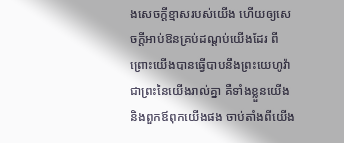ងសេចក្ដីខ្មាសរបស់យើង ហើយឲ្យសេចក្ដីអាប់ឱនគ្រប់ដណ្តប់យើងដែរ ពីព្រោះយើងបានធ្វើបាបនឹងព្រះយេហូវ៉ា ជាព្រះនៃយើងរាល់គ្នា គឺទាំងខ្លួនយើង និងពួកឪពុកយើងផង ចាប់តាំងពីយើង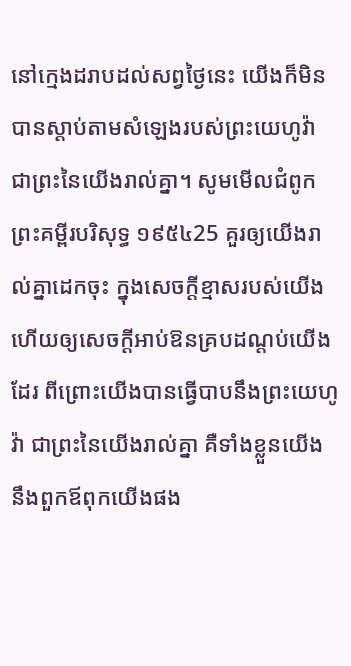នៅក្មេងដរាបដល់សព្វថ្ងៃនេះ យើងក៏មិនបានស្តាប់តាមសំឡេងរបស់ព្រះយេហូវ៉ា ជាព្រះនៃយើងរាល់គ្នា។ សូមមើលជំពូកព្រះគម្ពីរបរិសុទ្ធ ១៩៥៤25 គួរឲ្យយើងរាល់គ្នាដេកចុះ ក្នុងសេចក្ដីខ្មាសរបស់យើង ហើយឲ្យសេចក្ដីអាប់ឱនគ្របដណ្តប់យើងដែរ ពីព្រោះយើងបានធ្វើបាបនឹងព្រះយេហូវ៉ា ជាព្រះនៃយើងរាល់គ្នា គឺទាំងខ្លួនយើង នឹងពួកឪពុកយើងផង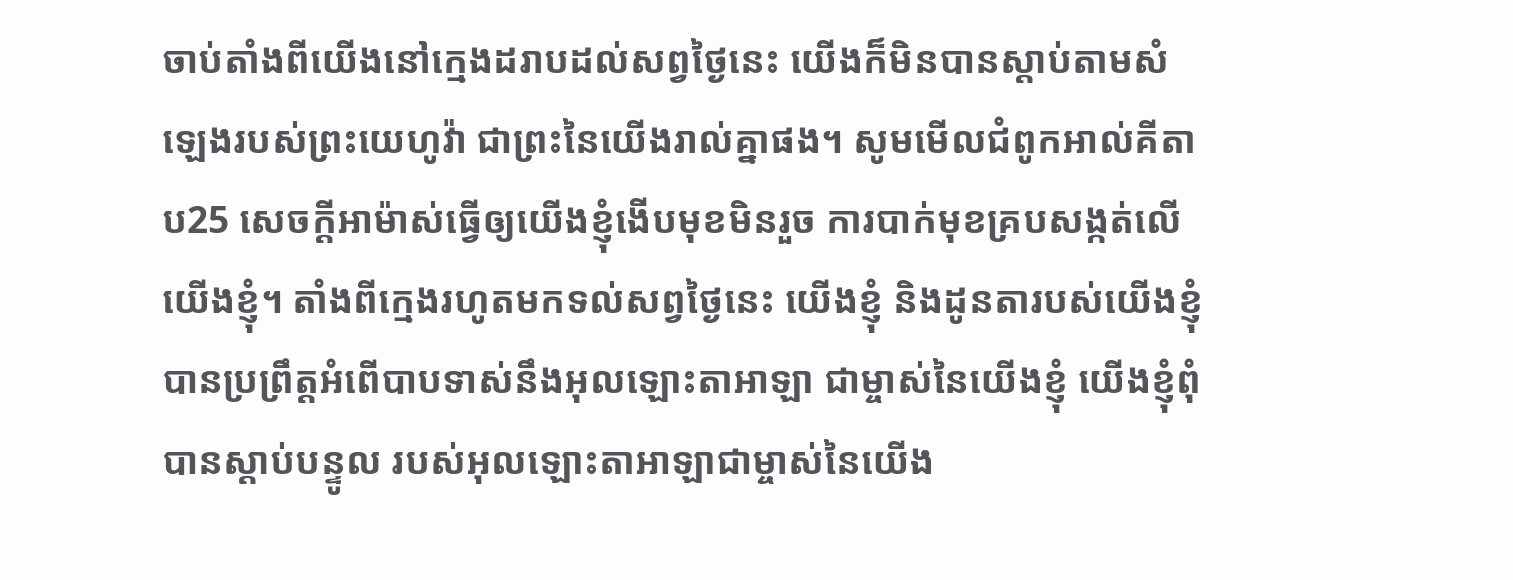ចាប់តាំងពីយើងនៅក្មេងដរាបដល់សព្វថ្ងៃនេះ យើងក៏មិនបានស្តាប់តាមសំឡេងរបស់ព្រះយេហូវ៉ា ជាព្រះនៃយើងរាល់គ្នាផង។ សូមមើលជំពូកអាល់គីតាប25 សេចក្ដីអាម៉ាស់ធ្វើឲ្យយើងខ្ញុំងើបមុខមិនរួច ការបាក់មុខគ្របសង្កត់លើយើងខ្ញុំ។ តាំងពីក្មេងរហូតមកទល់សព្វថ្ងៃនេះ យើងខ្ញុំ និងដូនតារបស់យើងខ្ញុំ បានប្រព្រឹត្តអំពើបាបទាស់នឹងអុលឡោះតាអាឡា ជាម្ចាស់នៃយើងខ្ញុំ យើងខ្ញុំពុំបានស្ដាប់បន្ទូល របស់អុលឡោះតាអាឡាជាម្ចាស់នៃយើង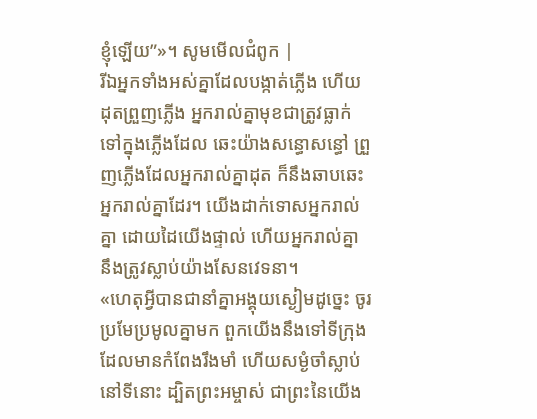ខ្ញុំឡើយ”»។ សូមមើលជំពូក |
រីឯអ្នកទាំងអស់គ្នាដែលបង្កាត់ភ្លើង ហើយដុតព្រួញភ្លើង អ្នករាល់គ្នាមុខជាត្រូវធ្លាក់ទៅក្នុងភ្លើងដែល ឆេះយ៉ាងសន្ធោសន្ធៅ ព្រួញភ្លើងដែលអ្នករាល់គ្នាដុត ក៏នឹងឆាបឆេះអ្នករាល់គ្នាដែរ។ យើងដាក់ទោសអ្នករាល់គ្នា ដោយដៃយើងផ្ទាល់ ហើយអ្នករាល់គ្នា នឹងត្រូវស្លាប់យ៉ាងសែនវេទនា។
«ហេតុអ្វីបានជានាំគ្នាអង្គុយស្ងៀមដូច្នេះ ចូរប្រមែប្រមូលគ្នាមក ពួកយើងនឹងទៅទីក្រុងដែលមានកំពែងរឹងមាំ ហើយសម្ងំចាំស្លាប់នៅទីនោះ ដ្បិតព្រះអម្ចាស់ ជាព្រះនៃយើង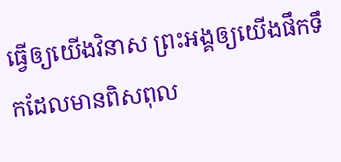ធ្វើឲ្យយើងវិនាស ព្រះអង្គឲ្យយើងផឹកទឹកដែលមានពិសពុល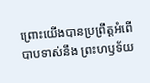ព្រោះយើងបានប្រព្រឹត្តអំពើបាបទាស់នឹង ព្រះហឫទ័យ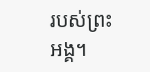របស់ព្រះអង្គ។